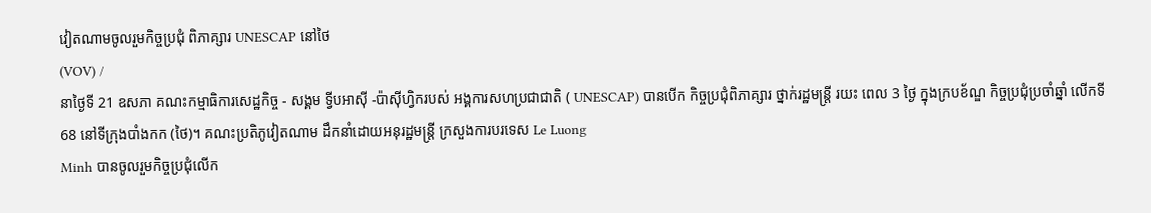វៀតណាមចូលរួមកិច្ចប្រជុំ ពិភាគ្សារ UNESCAP នៅថៃ
(VOV) /
នាថ្ងៃទី 21 ឧសភា គណះកម្មាធិការសេដ្ឋកិច្ច - សង្គម ទ្វីបអាស៊ី -ប៉ាស៊ីហ្វិករបស់ អង្គការសហប្រជាជាតិ ( UNESCAP) បានបើក កិច្ចប្រជុំពិភាគ្សារ ថ្នាក់រដ្ឋមន្ត្រី រយះ ពេល 3 ថ្ងៃ ក្នុងក្របខ័ណ្ឌ កិច្ចប្រជុំប្រចាំឆ្នាំ លើកទី 68 នៅទីក្រុងបាំងកក (ថៃ)។ គណះប្រតិភូវៀតណាម ដឹកនាំដោយអនុរដ្ឋមន្ត្រី ក្រសួងការបរទេស Le Luong
Minh បានចូលរួមកិច្ចប្រជុំលើក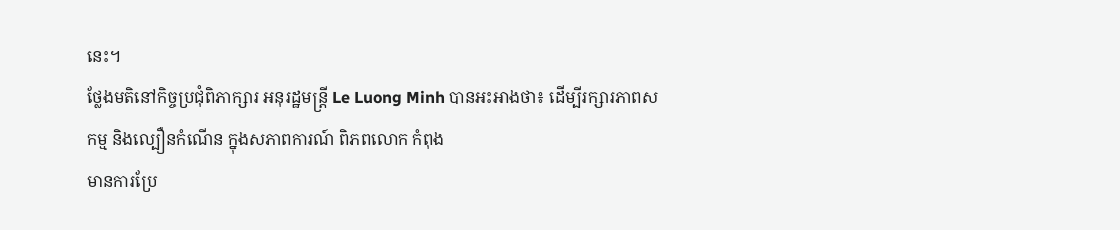នេះ។
ថ្លែងមតិនៅកិច្ចប្រជុំពិភាក្សារ អនុរដ្ឋមន្ត្រី Le Luong Minh បានអះអាងថា៖ ដើម្បីរក្សារភាពសកម្ម និងល្បឿនកំណើន ក្នុងសភាពការណ៍ ពិភពលោក កំពុង
មានការប្រែ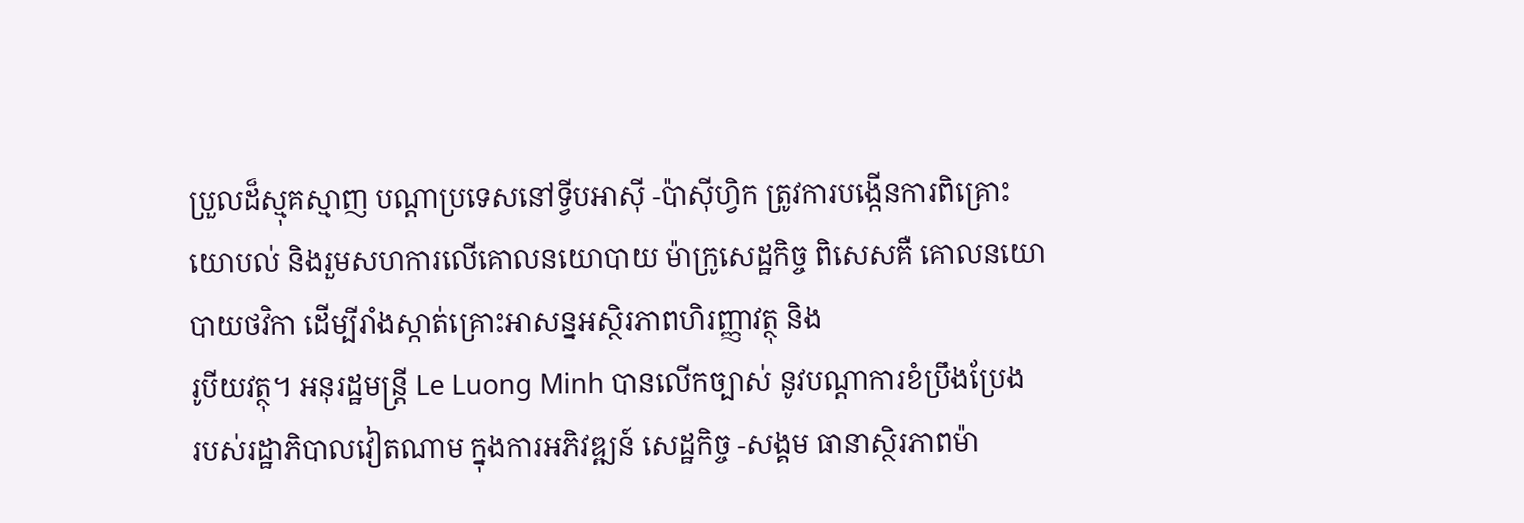ប្រួលដ៏ស្មុគស្មាញ បណ្ដាប្រទេសនៅទ្វីបអាស៊ី -ប៉ាស៊ីហ្វិក ត្រូវការបង្កើនការពិគ្រោះយោបល់ និងរួមសហការលើគោលនយោបាយ ម៉ាក្រូសេដ្ឋកិច្ច ពិសេសគឺ គោលនយោបាយថវិកា ដើម្បីរាំងស្កាត់គ្រោះអាសន្នអស្ថិរភាពហិរញ្ញាវត្ថុ និង
រូបីយវត្ថុ។ អនុរដ្ឋមន្ត្រី Le Luong Minh បានលើកច្បាស់ នូវបណ្ដាការខំប្រឹងប្រែង
របស់រដ្ឋាភិបាលវៀតណាម ក្នុងការអភិវឌ្ឍន៍ សេដ្ឋកិច្ច -សង្គម ធានាស្ថិរភាពម៉ា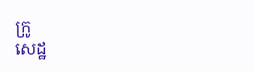ក្រូ
សេដ្ឋ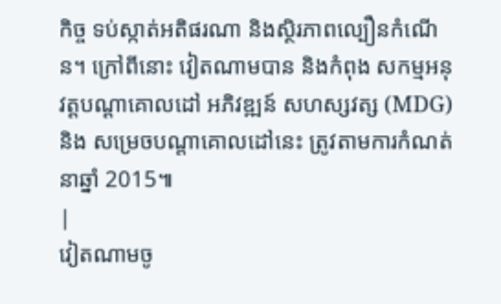កិច្ច ទប់ស្កាត់អតិផរណា និងស្ថិរភាពល្បឿនកំណើន។ ក្រៅពីនោះ វៀតណាមបាន និងកំពុង សកម្មអនុវត្តបណ្ដាគោលដៅ អភិវឌ្ឍន៍ សហស្សវត្ស (MDG) និង សម្រេចបណ្ដាគោលដៅនេះ ត្រូវតាមការកំណត់ នាឆ្នាំ 2015៕
|
វៀតណាមចូ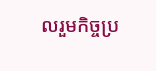លរួមកិច្ចប្រ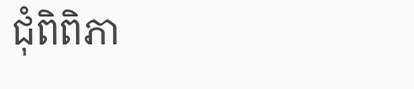ជុំពិពិភា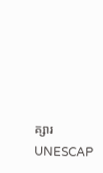គ្សារ UNESCAP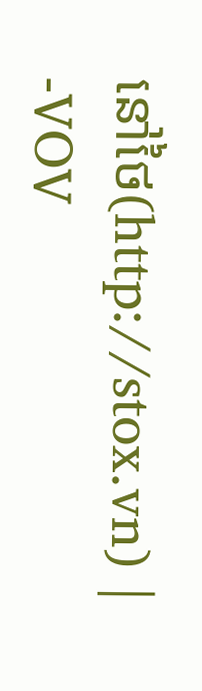នៅថៃ(http://stox.vn) |
-VOV